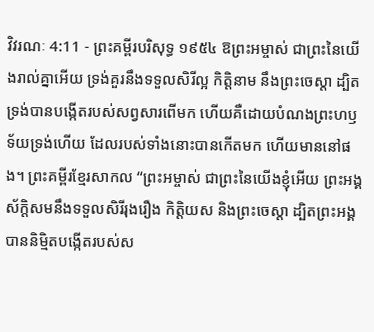វិវរណៈ 4:11 - ព្រះគម្ពីរបរិសុទ្ធ ១៩៥៤ ឱព្រះអម្ចាស់ ជាព្រះនៃយើងរាល់គ្នាអើយ ទ្រង់គួរនឹងទទួលសិរីល្អ កិត្តិនាម នឹងព្រះចេស្តា ដ្បិតទ្រង់បានបង្កើតរបស់សព្វសារពើមក ហើយគឺដោយបំណងព្រះហឫទ័យទ្រង់ហើយ ដែលរបស់ទាំងនោះបានកើតមក ហើយមាននៅផង។ ព្រះគម្ពីរខ្មែរសាកល “ព្រះអម្ចាស់ ជាព្រះនៃយើងខ្ញុំអើយ ព្រះអង្គស័ក្ដិសមនឹងទទួលសិរីរុងរឿង កិត្តិយស និងព្រះចេស្ដា ដ្បិតព្រះអង្គបាននិម្មិតបង្កើតរបស់ស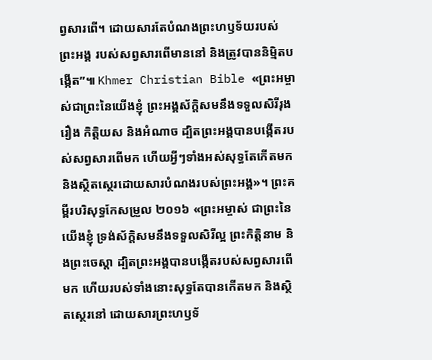ព្វសារពើ។ ដោយសារតែបំណងព្រះហឫទ័យរបស់ព្រះអង្គ របស់សព្វសារពើមាននៅ និងត្រូវបាននិម្មិតបង្កើត”៕ Khmer Christian Bible «ព្រះអម្ចាស់ជាព្រះនៃយើងខ្ញុំ ព្រះអង្គស័ក្ដិសមនឹងទទួលសិរីរុងរឿង កិត្ដិយស និងអំណាច ដ្បិតព្រះអង្គបានបង្កើតរបស់សព្វសារពើមក ហើយអ្វីៗទាំងអស់សុទ្ធតែកើតមក និងស្ថិតស្ថេរដោយសារបំណងរបស់ព្រះអង្គ»។ ព្រះគម្ពីរបរិសុទ្ធកែសម្រួល ២០១៦ «ព្រះអម្ចាស់ ជាព្រះនៃយើងខ្ញុំ ទ្រង់ស័ក្តិសមនឹងទទួលសិរីល្អ ព្រះកិត្តិនាម និងព្រះចេស្តា ដ្បិតព្រះអង្គបានបង្កើតរបស់សព្វសារពើមក ហើយរបស់ទាំងនោះសុទ្ធតែបានកើតមក និងស្ថិតស្ថេរនៅ ដោយសារព្រះហឫទ័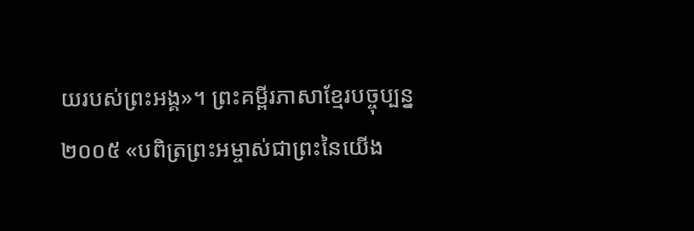យរបស់ព្រះអង្គ»។ ព្រះគម្ពីរភាសាខ្មែរបច្ចុប្បន្ន ២០០៥ «បពិត្រព្រះអម្ចាស់ជាព្រះនៃយើង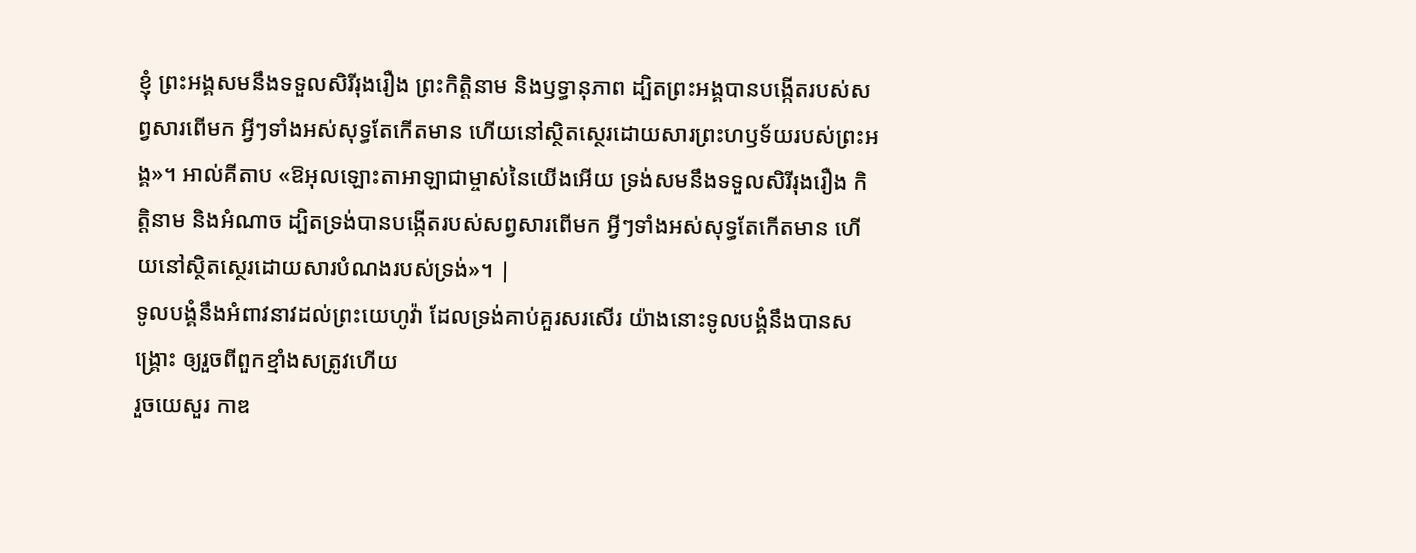ខ្ញុំ ព្រះអង្គសមនឹងទទួលសិរីរុងរឿង ព្រះកិត្តិនាម និងឫទ្ធានុភាព ដ្បិតព្រះអង្គបានបង្កើតរបស់សព្វសារពើមក អ្វីៗទាំងអស់សុទ្ធតែកើតមាន ហើយនៅស្ថិតស្ថេរដោយសារព្រះហឫទ័យរបស់ព្រះអង្គ»។ អាល់គីតាប «ឱអុលឡោះតាអាឡាជាម្ចាស់នៃយើងអើយ ទ្រង់សមនឹងទទួលសិរីរុងរឿង កិត្ដិនាម និងអំណាច ដ្បិតទ្រង់បានបង្កើតរបស់សព្វសារពើមក អ្វីៗទាំងអស់សុទ្ធតែកើតមាន ហើយនៅស្ថិតស្ថេរដោយសារបំណងរបស់ទ្រង់»។ |
ទូលបង្គំនឹងអំពាវនាវដល់ព្រះយេហូវ៉ា ដែលទ្រង់គាប់គួរសរសើរ យ៉ាងនោះទូលបង្គំនឹងបានសង្គ្រោះ ឲ្យរួចពីពួកខ្មាំងសត្រូវហើយ
រួចយេសួរ កាឌ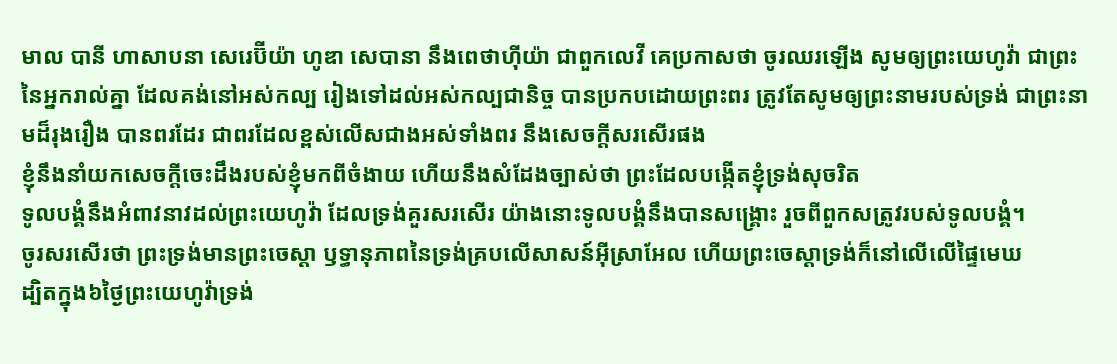មាល បានី ហាសាបនា សេរេប៊ីយ៉ា ហូឌា សេបានា នឹងពេថាហ៊ីយ៉ា ជាពួកលេវី គេប្រកាសថា ចូរឈរឡើង សូមឲ្យព្រះយេហូវ៉ា ជាព្រះនៃអ្នករាល់គ្នា ដែលគង់នៅអស់កល្ប រៀងទៅដល់អស់កល្បជានិច្ច បានប្រកបដោយព្រះពរ ត្រូវតែសូមឲ្យព្រះនាមរបស់ទ្រង់ ជាព្រះនាមដ៏រុងរឿង បានពរដែរ ជាពរដែលខ្ពស់លើសជាងអស់ទាំងពរ នឹងសេចក្ដីសរសើរផង
ខ្ញុំនឹងនាំយកសេចក្ដីចេះដឹងរបស់ខ្ញុំមកពីចំងាយ ហើយនឹងសំដែងច្បាស់ថា ព្រះដែលបង្កើតខ្ញុំទ្រង់សុចរិត
ទូលបង្គំនឹងអំពាវនាវដល់ព្រះយេហូវ៉ា ដែលទ្រង់គួរសរសើរ យ៉ាងនោះទូលបង្គំនឹងបានសង្គ្រោះ រួចពីពួកសត្រូវរបស់ទូលបង្គំ។
ចូរសរសើរថា ព្រះទ្រង់មានព្រះចេស្តា ឫទ្ធានុភាពនៃទ្រង់គ្របលើសាសន៍អ៊ីស្រាអែល ហើយព្រះចេស្តាទ្រង់ក៏នៅលើលើផ្ទៃមេឃ
ដ្បិតក្នុង៦ថ្ងៃព្រះយេហូវ៉ាទ្រង់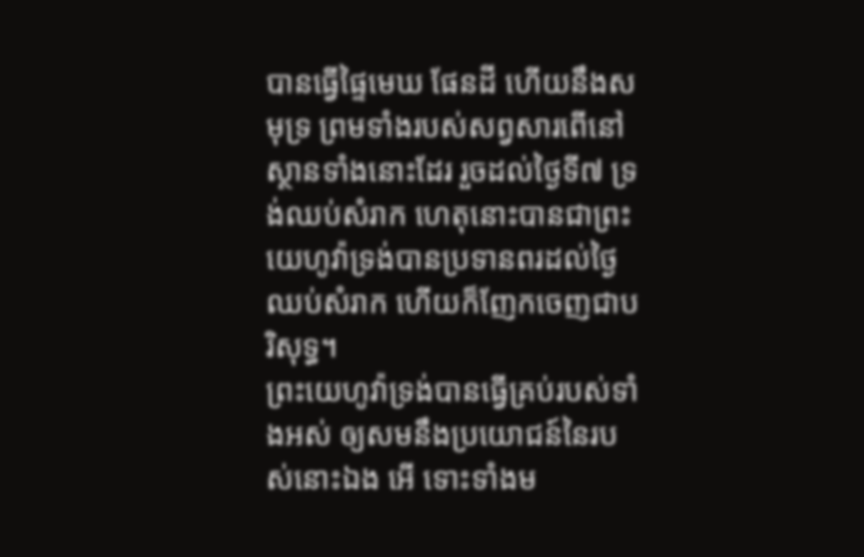បានធ្វើផ្ទៃមេឃ ផែនដី ហើយនឹងសមុទ្រ ព្រមទាំងរបស់សព្វសារពើនៅស្ថានទាំងនោះដែរ រួចដល់ថ្ងៃទី៧ ទ្រង់ឈប់សំរាក ហេតុនោះបានជាព្រះយេហូវ៉ាទ្រង់បានប្រទានពរដល់ថ្ងៃឈប់សំរាក ហើយក៏ញែកចេញជាបរិសុទ្ធ។
ព្រះយេហូវ៉ាទ្រង់បានធ្វើគ្រប់របស់ទាំងអស់ ឲ្យសមនឹងប្រយោជន៍នៃរបស់នោះឯង អើ ទោះទាំងម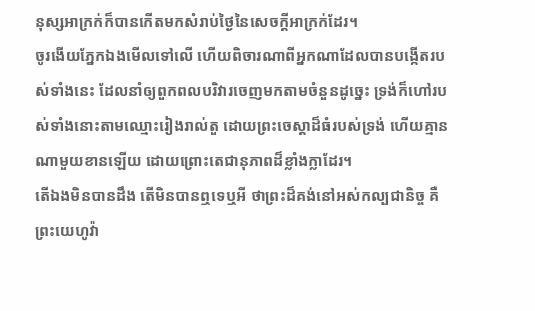នុស្សអាក្រក់ក៏បានកើតមកសំរាប់ថ្ងៃនៃសេចក្ដីអាក្រក់ដែរ។
ចូរងើយភ្នែកឯងមើលទៅលើ ហើយពិចារណាពីអ្នកណាដែលបានបង្កើតរបស់ទាំងនេះ ដែលនាំឲ្យពួកពលបរិវារចេញមកតាមចំនួនដូច្នេះ ទ្រង់ក៏ហៅរបស់ទាំងនោះតាមឈ្មោះរៀងរាល់តួ ដោយព្រះចេស្តាដ៏ធំរបស់ទ្រង់ ហើយគ្មានណាមួយខានឡើយ ដោយព្រោះតេជានុភាពដ៏ខ្លាំងក្លាដែរ។
តើឯងមិនបានដឹង តើមិនបានឮទេឬអី ថាព្រះដ៏គង់នៅអស់កល្បជានិច្ច គឺព្រះយេហូវ៉ា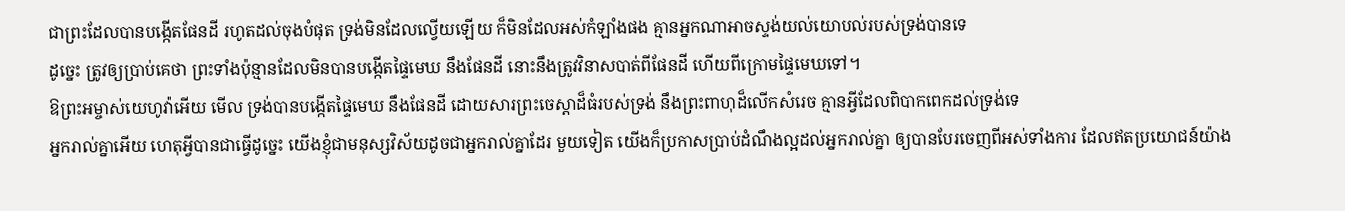ជាព្រះដែលបានបង្កើតផែនដី រហូតដល់ចុងបំផុត ទ្រង់មិនដែលល្វើយឡើយ ក៏មិនដែលអស់កំឡាំងផង គ្មានអ្នកណាអាចស្ទង់យល់យោបល់របស់ទ្រង់បានទេ
ដូច្នេះ ត្រូវឲ្យប្រាប់គេថា ព្រះទាំងប៉ុន្មានដែលមិនបានបង្កើតផ្ទៃមេឃ នឹងផែនដី នោះនឹងត្រូវវិនាសបាត់ពីផែនដី ហើយពីក្រោមផ្ទៃមេឃទៅ។
ឱព្រះអម្ចាស់យេហូវ៉ាអើយ មើល ទ្រង់បានបង្កើតផ្ទៃមេឃ នឹងផែនដី ដោយសារព្រះចេស្តាដ៏ធំរបស់ទ្រង់ នឹងព្រះពាហុដ៏លើកសំរេច គ្មានអ្វីដែលពិបាកពេកដល់ទ្រង់ទេ
អ្នករាល់គ្នាអើយ ហេតុអ្វីបានជាធ្វើដូច្នេះ យើងខ្ញុំជាមនុស្សវិស័យដូចជាអ្នករាល់គ្នាដែរ មួយទៀត យើងក៏ប្រកាសប្រាប់ដំណឹងល្អដល់អ្នករាល់គ្នា ឲ្យបានបែរចេញពីអស់ទាំងការ ដែលឥតប្រយោជន៍យ៉ាង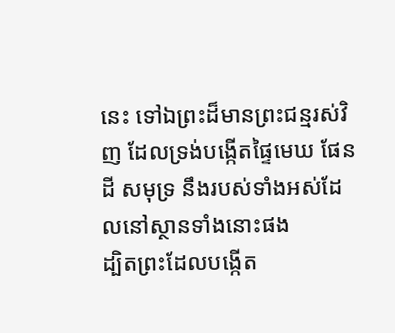នេះ ទៅឯព្រះដ៏មានព្រះជន្មរស់វិញ ដែលទ្រង់បង្កើតផ្ទៃមេឃ ផែនដី សមុទ្រ នឹងរបស់ទាំងអស់ដែលនៅស្ថានទាំងនោះផង
ដ្បិតព្រះដែលបង្កើត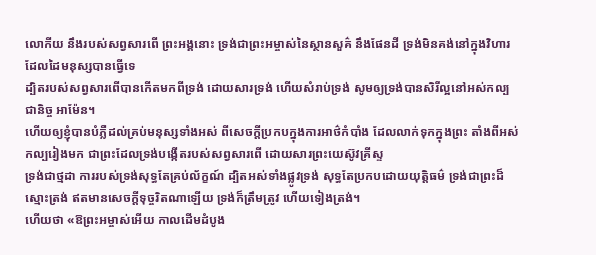លោកីយ នឹងរបស់សព្វសារពើ ព្រះអង្គនោះ ទ្រង់ជាព្រះអម្ចាស់នៃស្ថានសួគ៌ នឹងផែនដី ទ្រង់មិនគង់នៅក្នុងវិហារដែលដៃមនុស្សបានធ្វើទេ
ដ្បិតរបស់សព្វសារពើបានកើតមកពីទ្រង់ ដោយសារទ្រង់ ហើយសំរាប់ទ្រង់ សូមឲ្យទ្រង់បានសិរីល្អនៅអស់កល្បជានិច្ច អាម៉ែន។
ហើយឲ្យខ្ញុំបានបំភ្លឺដល់គ្រប់មនុស្សទាំងអស់ ពីសេចក្ដីប្រកបក្នុងការអាថ៌កំបាំង ដែលលាក់ទុកក្នុងព្រះ តាំងពីអស់កល្បរៀងមក ជាព្រះដែលទ្រង់បង្កើតរបស់សព្វសារពើ ដោយសារព្រះយេស៊ូវគ្រីស្ទ
ទ្រង់ជាថ្មដា ការរបស់ទ្រង់សុទ្ធតែគ្រប់ល័ក្ខណ៍ ដ្បិតអស់ទាំងផ្លូវទ្រង់ សុទ្ធតែប្រកបដោយយុត្តិធម៌ ទ្រង់ជាព្រះដ៏ស្មោះត្រង់ ឥតមានសេចក្ដីទុច្ចរិតណាឡើយ ទ្រង់ក៏ត្រឹមត្រូវ ហើយទៀងត្រង់។
ហើយថា «ឱព្រះអម្ចាស់អើយ កាលដើមដំបូង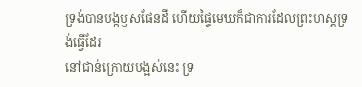ទ្រង់បានបង្កឫសផែនដី ហើយផ្ទៃមេឃក៏ជាការដែលព្រះហស្តទ្រង់ធ្វើដែរ
នៅជាន់ក្រោយបង្អស់នេះ ទ្រ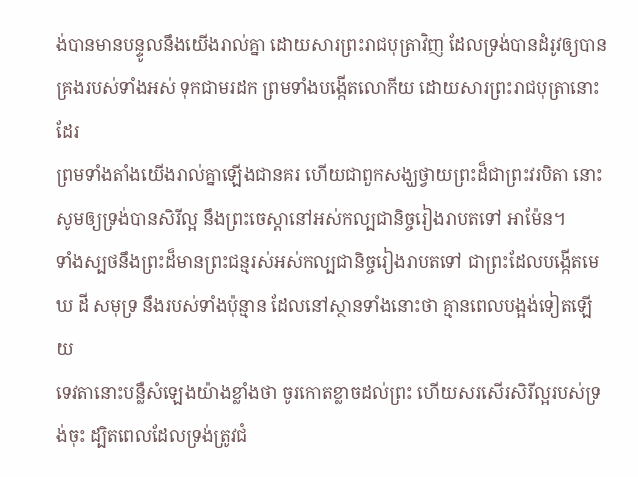ង់បានមានបន្ទូលនឹងយើងរាល់គ្នា ដោយសារព្រះរាជបុត្រាវិញ ដែលទ្រង់បានដំរូវឲ្យបានគ្រងរបស់ទាំងអស់ ទុកជាមរដក ព្រមទាំងបង្កើតលោកីយ ដោយសារព្រះរាជបុត្រានោះដែរ
ព្រមទាំងតាំងយើងរាល់គ្នាឡើងជានគរ ហើយជាពួកសង្ឃថ្វាយព្រះដ៏ជាព្រះវរបិតា នោះសូមឲ្យទ្រង់បានសិរីល្អ នឹងព្រះចេស្តានៅអស់កល្បជានិច្ចរៀងរាបតទៅ អាម៉ែន។
ទាំងស្បថនឹងព្រះដ៏មានព្រះជន្មរស់អស់កល្បជានិច្ចរៀងរាបតទៅ ជាព្រះដែលបង្កើតមេឃ ដី សមុទ្រ នឹងរបស់ទាំងប៉ុន្មាន ដែលនៅស្ថានទាំងនោះថា គ្មានពេលបង្អង់ទៀតឡើយ
ទេវតានោះបន្លឺសំឡេងយ៉ាងខ្លាំងថា ចូរកោតខ្លាចដល់ព្រះ ហើយសរសើរសិរីល្អរបស់ទ្រង់ចុះ ដ្បិតពេលដែលទ្រង់ត្រូវជំ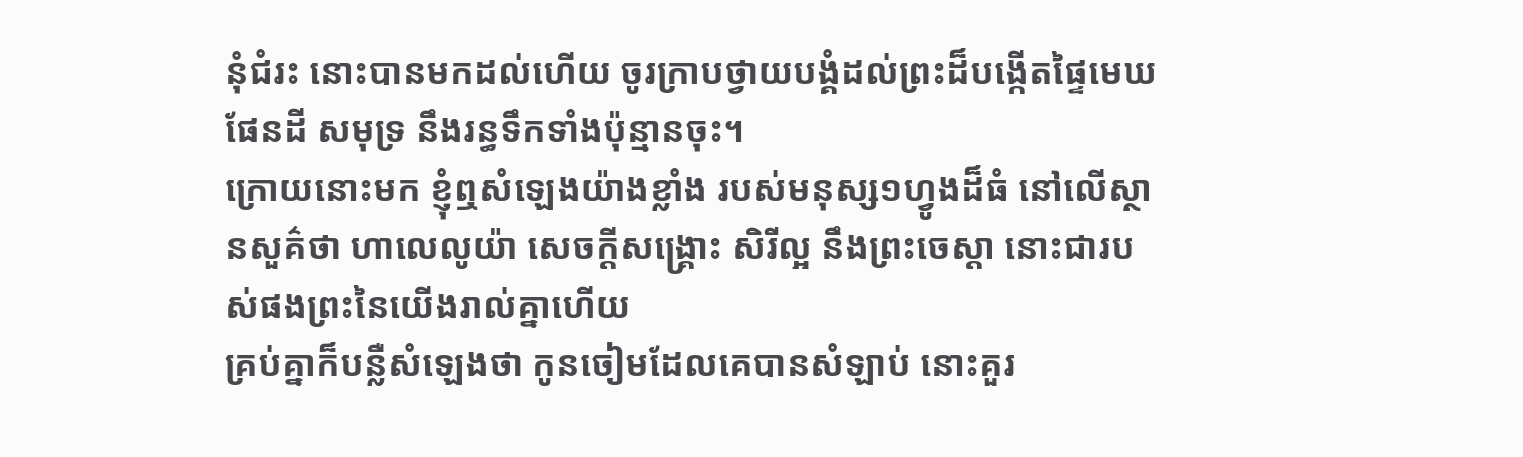នុំជំរះ នោះបានមកដល់ហើយ ចូរក្រាបថ្វាយបង្គំដល់ព្រះដ៏បង្កើតផ្ទៃមេឃ ផែនដី សមុទ្រ នឹងរន្ធទឹកទាំងប៉ុន្មានចុះ។
ក្រោយនោះមក ខ្ញុំឮសំឡេងយ៉ាងខ្លាំង របស់មនុស្ស១ហ្វូងដ៏ធំ នៅលើស្ថានសួគ៌ថា ហាលេលូយ៉ា សេចក្ដីសង្គ្រោះ សិរីល្អ នឹងព្រះចេស្តា នោះជារបស់ផងព្រះនៃយើងរាល់គ្នាហើយ
គ្រប់គ្នាក៏បន្លឺសំឡេងថា កូនចៀមដែលគេបានសំឡាប់ នោះគួរ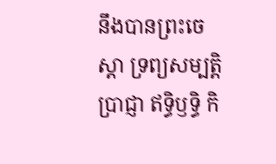នឹងបានព្រះចេស្តា ទ្រព្យសម្បត្តិ ប្រាជ្ញា ឥទ្ធិឫទ្ធិ កិ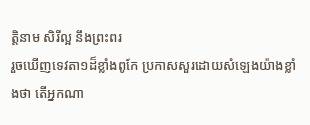ត្តិនាម សិរីល្អ នឹងព្រះពរ
រួចឃើញទេវតា១ដ៏ខ្លាំងពូកែ ប្រកាសសួរដោយសំឡេងយ៉ាងខ្លាំងថា តើអ្នកណា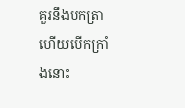គួរនឹងបកត្រា ហើយបើកក្រាំងនោះ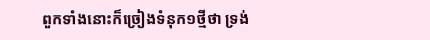ពួកទាំងនោះក៏ច្រៀងទំនុក១ថ្មីថា ទ្រង់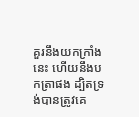គួរនឹងយកក្រាំងនេះ ហើយនឹងបកត្រាផង ដ្បិតទ្រង់បានត្រូវគេ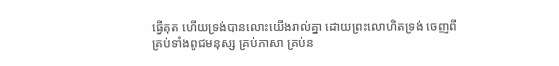ធ្វើគុត ហើយទ្រង់បានលោះយើងរាល់គ្នា ដោយព្រះលោហិតទ្រង់ ចេញពីគ្រប់ទាំងពូជមនុស្ស គ្រប់ភាសា គ្រប់ន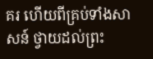គរ ហើយពីគ្រប់ទាំងសាសន៍ ថ្វាយដល់ព្រះ